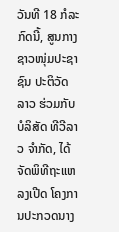ວັນທີ 18 ກໍລະກົດນີ້, ສູນກາງຊາວໜຸ່ມປະຊາຊົນ ປະຕິວັດລາວ ຮ່ວມກັບ ບໍລິສັດ ທີວີລາວ ຈຳກັດ, ໄດ້ຈັດພິທີຖະແຫລງເປີດ ໂຄງການປະກວດນາງ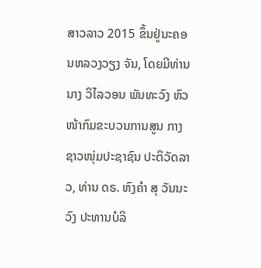ສາວລາວ 2015 ຂຶ້ນຢູ່ນະຄອນຫລວງວຽງ ຈັນ, ໂດຍມີທ່ານ ນາງ ວິໄລວອນ ພັນທະວົງ ຫົວໜ້າກົມຂະບວນການສູນ ກາງຊາວໜຸ່ມປະຊາຊົນ ປະຕິວັດລາວ, ທ່ານ ດຣ. ຫົງຄຳ ສຸ ວັນນະວົງ ປະທານບໍລິ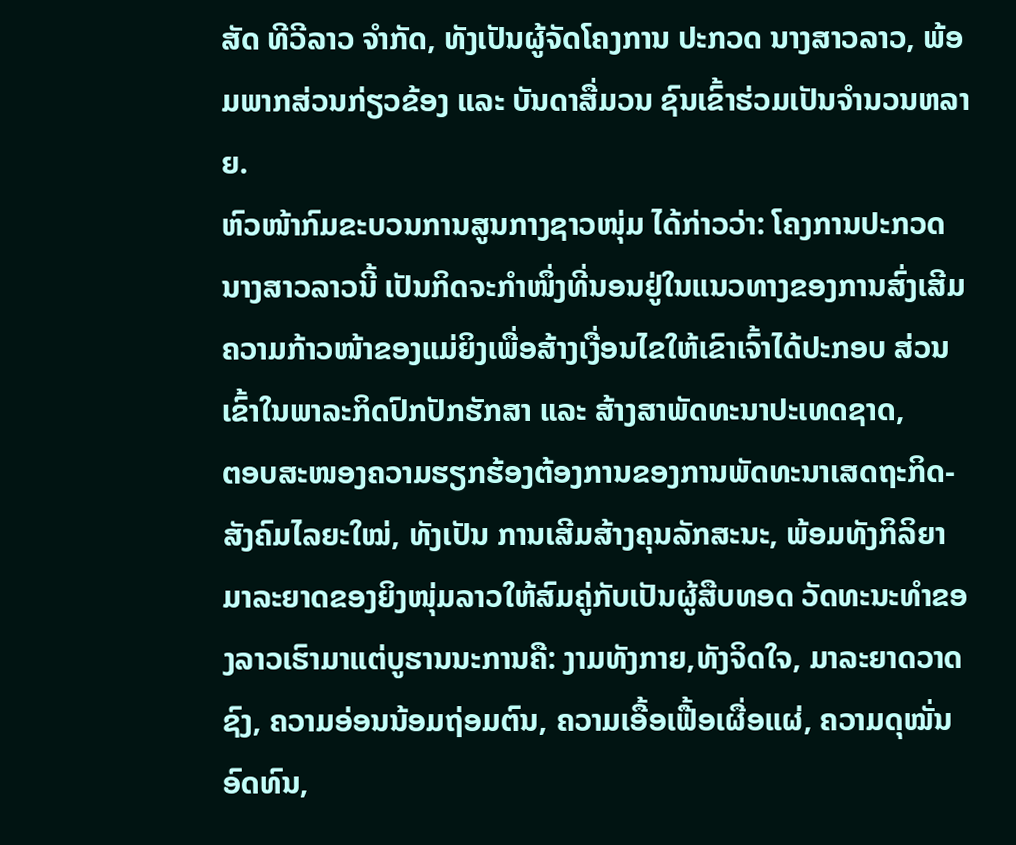ສັດ ທີວີລາວ ຈຳກັດ, ທັງເປັນຜູ້ຈັດໂຄງການ ປະກວດ ນາງສາວລາວ, ພ້ອມພາກສ່ວນກ່ຽວຂ້ອງ ແລະ ບັນດາສື່ມວນ ຊົນເຂົ້າຮ່ວມເປັນຈຳນວນຫລາຍ.
ຫົວໜ້າກົມຂະບວນການສູນກາງຊາວໜຸ່ມ ໄດ້ກ່າວວ່າ: ໂຄງການປະກວດນາງສາວລາວນີ້ ເປັນກິດຈະກໍາໜຶ່ງທີ່ນອນຢູ່ໃນແນວທາງຂອງການສົ່ງເສີມຄວາມກ້າວໜ້າຂອງແມ່ຍິງເພື່ອສ້າງເງື່ອນໄຂໃຫ້ເຂົາເຈົ້າໄດ້ປະກອບ ສ່ວນເຂົ້າໃນພາລະກິດປົກປັກຮັກສາ ແລະ ສ້າງສາພັດທະນາປະເທດຊາດ,
ຕອບສະໜອງຄວາມຮຽກຮ້ອງຕ້ອງການຂອງການພັດທະນາເສດຖະກິດ-ສັງຄົມໄລຍະໃໝ່, ທັງເປັນ ການເສີມສ້າງຄຸນລັກສະນະ, ພ້ອມທັງກິລິຍາມາລະຍາດຂອງຍິງໜຸ່ມລາວໃຫ້ສົມຄູ່ກັບເປັນຜູ້ສືບທອດ ວັດທະນະທຳຂອງລາວເຮົາມາແຕ່ບູຮານນະການຄື: ງາມທັງກາຍ,ທັງຈິດໃຈ, ມາລະຍາດວາດຊົງ, ຄວາມອ່ອນນ້ອມຖ່ອມຕົນ, ຄວາມເອື້ອເຟື້ອເຜື່ອແຜ່, ຄວາມດຸໝັ່ນອົດທົນ,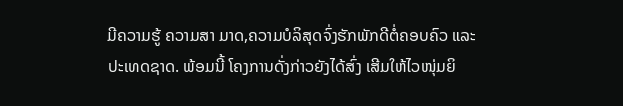ມີຄວາມຮູ້ ຄວາມສາ ມາດ,ຄວາມບໍລິສຸດຈົ່ງຮັກພັກດີຕໍ່ຄອບຄົວ ແລະ ປະເທດຊາດ. ພ້ອມນີ້ ໂຄງການດັ່ງກ່າວຍັງໄດ້ສົ່ງ ເສີມໃຫ້ໄວໜຸ່ມຍິ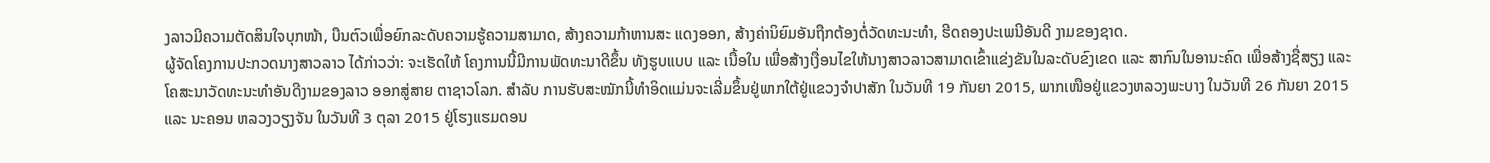ງລາວມີຄວາມຕັດສິນໃຈບຸກໜ້າ, ບືນຕົວເພື່ອຍົກລະດັບຄວາມຮູ້ຄວາມສາມາດ, ສ້າງຄວາມກ້າຫານສະ ແດງອອກ, ສ້າງຄ່ານິຍົມອັນຖືກຕ້ອງຕໍ່ວັດທະນະທຳ, ຮີດຄອງປະເພນີອັນດີ ງາມຂອງຊາດ.
ຜູ້ຈັດໂຄງການປະກວດນາງສາວລາວ ໄດ້ກ່າວວ່າ: ຈະເຮັດໃຫ້ ໂຄງການນີ້ມີການພັດທະນາດີຂຶ້ນ ທັງຮູບແບບ ແລະ ເນື້ອໃນ ເພື່ອສ້າງເງື່ອນໄຂໃຫ້ນາງສາວລາວສາມາດເຂົ້າແຂ່ງຂັນໃນລະດັບຂົງເຂດ ແລະ ສາກົນໃນອານະຄົດ ເພື່ອສ້າງຊື່ສຽງ ແລະ ໂຄສະນາວັດທະນະທຳອັນດີງາມຂອງລາວ ອອກສູ່ສາຍ ຕາຊາວໂລກ. ສຳລັບ ການຮັບສະໝັກນີ້ທຳອິດແມ່ນຈະເລີ່ມຂຶ້ນຢູ່ພາກໃຕ້ຢູ່ແຂວງຈຳປາສັກ ໃນວັນທີ 19 ກັນຍາ 2015, ພາກເໜືອຢູ່ແຂວງຫລວງພະບາງ ໃນວັນທີ 26 ກັນຍາ 2015 ແລະ ນະຄອນ ຫລວງວຽງຈັນ ໃນວັນທີ 3 ຕຸລາ 2015 ຢູ່ໂຮງແຮມດອນ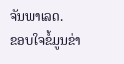ຈັນພາເລດ.
ຂອບໃຈຂໍ້ມູນຂ່າ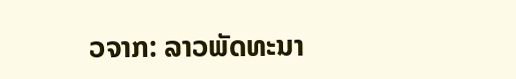ວຈາກ: ລາວພັດທະນາ